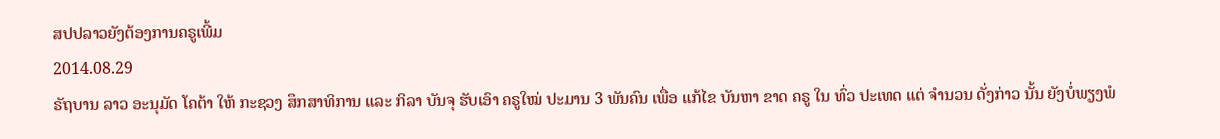ສປປລາວຍັງຕ້ອງການຄຣູເພີ້ມ
2014.08.29
ຣັຖບານ ລາວ ອະນຸມັດ ໂຄຕ້າ ໃຫ້ ກະຊວງ ສຶກສາທິການ ແລະ ກິລາ ບັນຈຸ ຮັບເອົາ ຄຣູໃໝ່ ປະມານ 3 ພັນຄົນ ເພື່ອ ແກ້ໄຂ ບັນຫາ ຂາດ ຄຣູ ໃນ ທົ່ວ ປະເທດ ແຕ່ ຈໍານວນ ດັ່ງກ່າວ ນັ້ນ ຍັງບໍ່ພຽງພໍ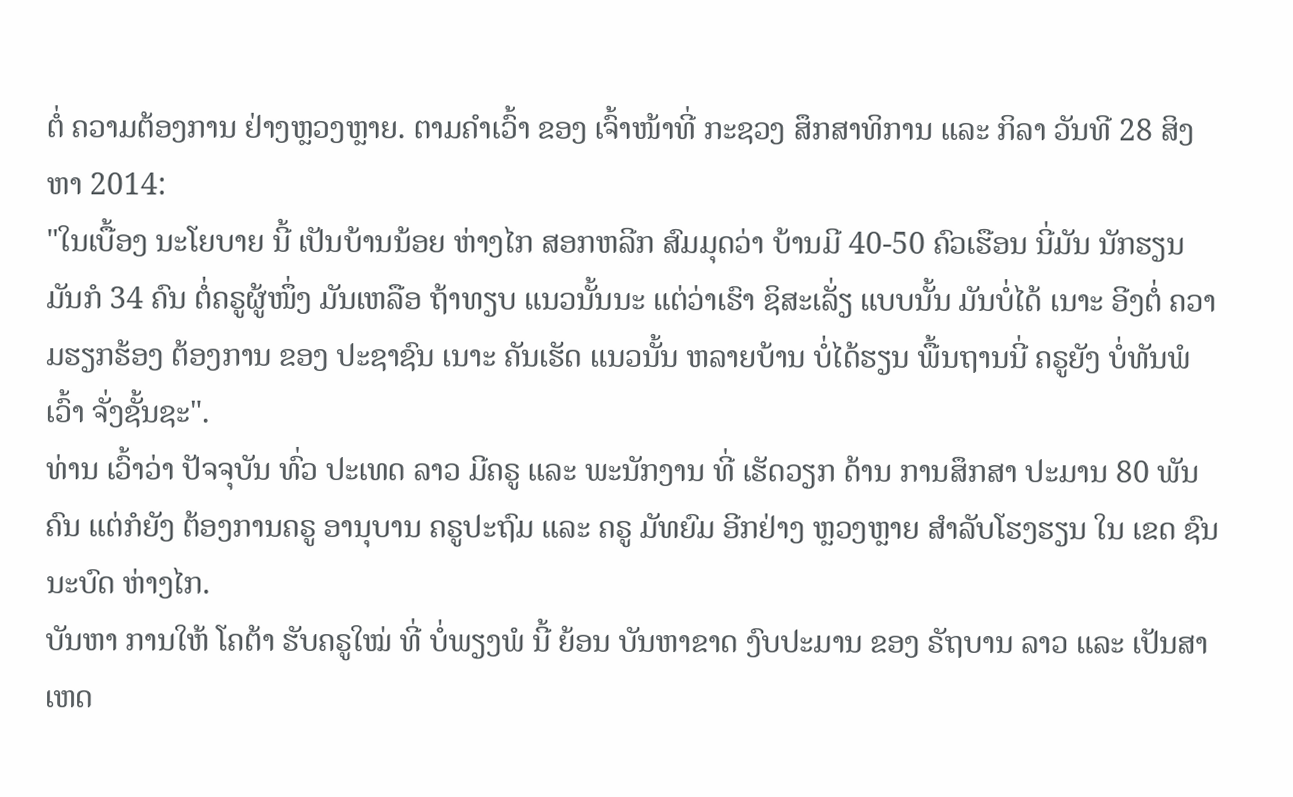ຕໍ່ ຄວາມຕ້ອງການ ຢ່າງຫຼວງຫຼາຍ. ຕາມຄຳເວົ້າ ຂອງ ເຈົ້າໜ້າທີ່ ກະຊວງ ສຶກສາທິການ ແລະ ກິລາ ວັນທີ 28 ສິງຫາ 2014:
"ໃນເບື້ອງ ນະໂຍບາຍ ນີ້ ເປັນບ້ານນ້ອຍ ຫ່າງໄກ ສອກຫລີກ ສົມມຸດວ່າ ບ້ານມີ 40-50 ຄົວເຮືອນ ນີ່ມັນ ນັກຮຽນ ມັນກໍ 34 ຄົນ ຕໍ່ຄຣູຜູ້ໜຶ່ງ ມັນເຫລືອ ຖ້າທຽບ ແນວນັ້ນນະ ແຕ່ວ່າເຮົາ ຊິສະເລັ່ຽ ແບບນັ້ນ ມັນບໍ່ໄດ້ ເນາະ ອີງຕໍ່ ຄວາມຮຽກຮ້ອງ ຕ້ອງການ ຂອງ ປະຊາຊົນ ເນາະ ຄັນເຮັດ ແນວນັ້ນ ຫລາຍບ້ານ ບໍ່ໄດ້ຮຽນ ພື້ນຖານນີ່ ຄຣູຍັງ ບໍ່ທັນພໍ ເວົ້າ ຈັ່ງຊັ້ນຊະ".
ທ່ານ ເວົ້າວ່າ ປັຈຈຸບັນ ທົ່ວ ປະເທດ ລາວ ມີຄຣູ ແລະ ພະນັກງານ ທີ່ ເຮັດວຽກ ດ້ານ ການສຶກສາ ປະມານ 80 ພັນຄົນ ແຕ່ກໍຍັງ ຕ້ອງການຄຣູ ອານຸບານ ຄຣູປະຖົມ ແລະ ຄຣູ ມັທຍົມ ອີກຢ່າງ ຫຼວງຫຼາຍ ສໍາລັບໂຮງຮຽນ ໃນ ເຂດ ຊົນນະບົດ ຫ່າງໄກ.
ບັນຫາ ການໃຫ້ ໂຄຕ້າ ຮັບຄຣູໃໝ່ ທີ່ ບໍ່ພຽງພໍ ນີ້ ຍ້ອນ ບັນຫາຂາດ ງົບປະມານ ຂອງ ຣັຖບານ ລາວ ແລະ ເປັນສາເຫດ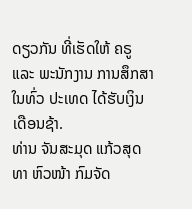ດຽວກັນ ທີ່ເຮັດໃຫ້ ຄຣູ ແລະ ພະນັກງານ ການສຶກສາ ໃນທົ່ວ ປະເທດ ໄດ້ຮັບເງິນ ເດືອນຊ້າ.
ທ່ານ ຈັນສະມຸດ ແກ້ວສຸດທາ ຫົວໜ້າ ກົມຈັດ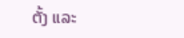ຕັ້ງ ແລະ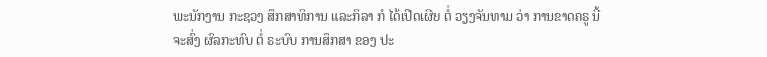ພະນັກງານ ກະຊວງ ສຶກສາທິການ ແລະກິລາ ກໍ ໄດ້ເປີດເຜີຍ ຕໍ່ ວຽງຈັນທາມ ວ່າ ການຂາດຄຣູ ນີ້ຈະສົ່ງ ຜົລກະທົບ ຕໍ່ ຣະບົບ ການສຶກສາ ຂອງ ປະ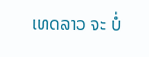ເທດລາວ ຈະ ບໍ່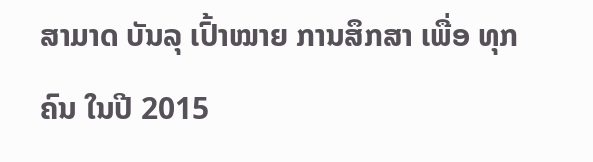ສາມາດ ບັນລຸ ເປົ້າໝາຍ ການສຶກສາ ເພື່ອ ທຸກຄົນ ໃນປີ 2015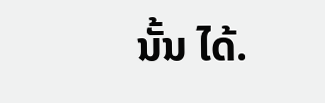ນັ້ນ ໄດ້.